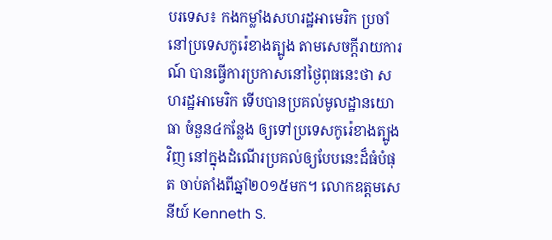បរទេស៖ កងកម្លាំងសហរដ្ឋអាមេរិក ប្រចាំនៅប្រទេសកូរ៉េខាងត្បូង តាមសេចក្តីរាយការណ៍ បានធ្វើការប្រកាសនៅថ្ងៃពុធនេះថា សហរដ្ឋអាមេរិក ទើបបានប្រគល់មូលដ្ឋានយោធា ចំនួន៤កន្លែង ឲ្យទៅប្រទេសកូរ៉េខាងត្បូងវិញ នៅក្នុងដំណើរប្រគល់ឲ្យបែបនេះដ៏ធំបំផុត ចាប់តាំងពីឆ្នាំ២០១៥មក។ លោកឧត្តមសេនីយ៍ Kenneth S.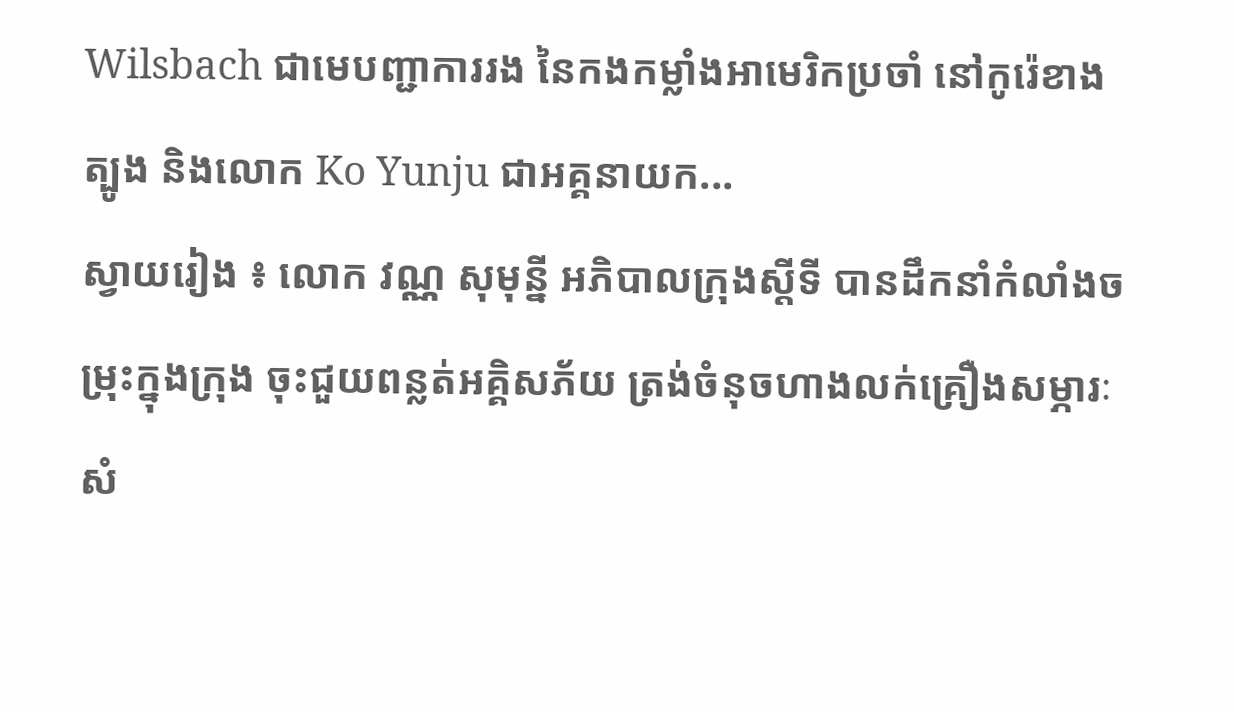Wilsbach ជាមេបញ្ជាការរង នៃកងកម្លាំងអាមេរិកប្រចាំ នៅកូរ៉េខាងត្បូង និងលោក Ko Yunju ជាអគ្គនាយក...
ស្វាយរៀង ៖ លោក វណ្ណ សុមុន្នី អភិបាលក្រុងស្តីទី បានដឹកនាំកំលាំងចម្រុះក្នុងក្រុង ចុះជួយពន្លត់អគ្គិសភ័យ ត្រង់ចំនុចហាងលក់គ្រឿងសម្ភារៈសំ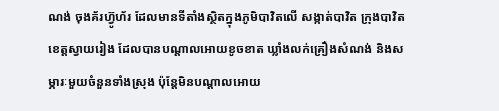ណង់ ចុងគ័រហ៊្វូហ័រ ដែលមានទីតាំងស្ថិតក្នុងភូមិបាវិតលើ សង្កាត់បាវិត ក្រុងបាវិត ខេត្តស្វាយរៀង ដែលបានបណ្តាលអោយខូចខាត ឃ្លាំងលក់គ្រឿងសំណង់ និងសម្ភារៈមួយចំនួនទាំងស្រុង ប៉ុន្តែមិនបណ្តាលអោយ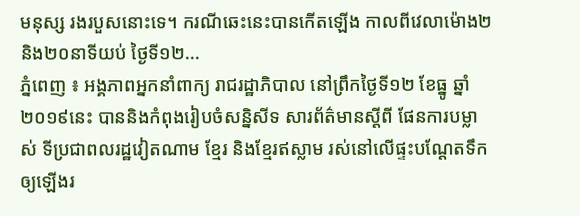មនុស្ស រងរបួសនោះទេ។ ករណីឆេះនេះបានកើតឡើង កាលពីវេលាម៉ោង២និង២០នាទីយប់ ថ្ងៃទី១២...
ភ្នំពេញ ៖ អង្គភាពអ្នកនាំពាក្យ រាជរដ្ឋាភិបាល នៅព្រឹកថ្ងៃទី១២ ខែធ្នូ ឆ្នាំ២០១៩នេះ បាននិងកំពុងរៀបចំសន្និសីទ សារព័ត៌មានស្តីពី ផែនការបម្លាស់ ទីប្រជាពលរដ្ឋវៀតណាម ខ្មែរ និងខ្មែរឥស្លាម រស់នៅលើផ្ទះបណ្តែតទឹក ឲ្យឡើងរ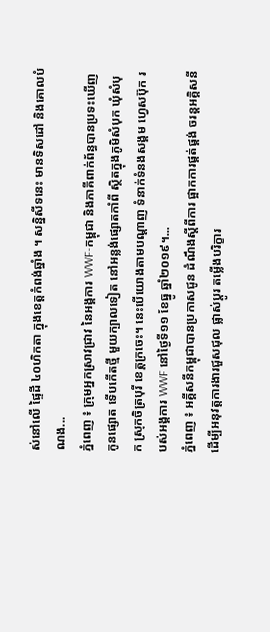ស់នៅលើ ផ្ទៃដី ៤០ហិកតា ក្នុងខេត្តកំពង់ឆ្នាំង ។ សន្និសីទនេះ មានទិសដៅ និងគោលបំណង...
ភ្នំពេញ ៖ ក្រុមអ្នកស្រាវជ្រាវ នៃអង្គការ WWF-កម្ពុជា និងភាគីពាក់ព័ន្ធបានប្រទះឃើញ កូនផ្សោត ទើបកើតថ្មី មួយក្បាលទៀត នៅអន្លង់ផ្សោតកាំពី ស្ថិតក្នុងភូមិសំបុក ឃុំសំបុក ស្រុកចិត្របុរី ខេត្តក្រចេះ។ នេះបើយោងតាមបណ្ដាញ ទំនាក់ទំនងសង្គម ហ្វេសប៊ុក របស់អង្គការ WWF នៅថ្ងៃទី១១ ខែធ្នូ ឆ្នាំ២០១៩។...
ភ្នំពេញ ៖ អគ្គីសនីកម្ពុជាបានប្រកាសជូន ដំណឹងស្តីពីការ ផ្អាកការផ្គត់ផ្គង់ ចរន្តអគ្គិសនី ដើម្បីអនុវត្តការងារជួសជុល ផ្លាស់ប្តូរ តម្លើងបរិក្ខារ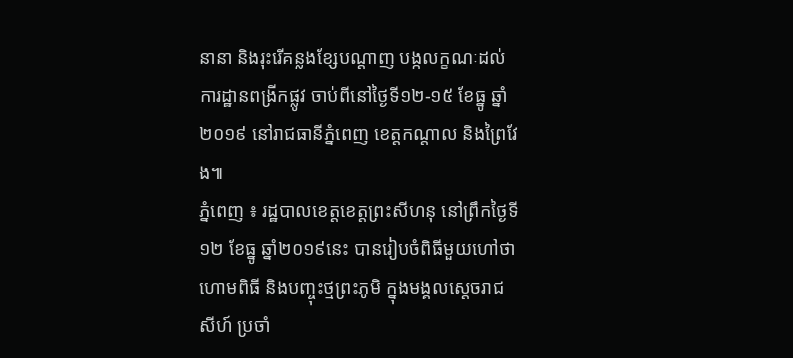នានា និងរុះរើគន្លងខ្សែបណ្តាញ បង្កលក្ខណៈដល់ការដ្ឋានពង្រីកផ្លូវ ចាប់ពីនៅថ្ងៃទី១២-១៥ ខែធ្នូ ឆ្នាំ២០១៩ នៅរាជធានីភ្នំពេញ ខេត្តកណ្តាល និងព្រៃវែង៕
ភ្នំពេញ ៖ រដ្ឋបាលខេត្តខេត្តព្រះសីហនុ នៅព្រឹកថ្ងៃទី១២ ខែធ្នូ ឆ្នាំ២០១៩នេះ បានរៀបចំពិធីមួយហៅថា ហោមពិធី និងបញ្ចុះថ្មព្រះភូមិ ក្នុងមង្គលស្តេចរាជសីហ៍ ប្រចាំ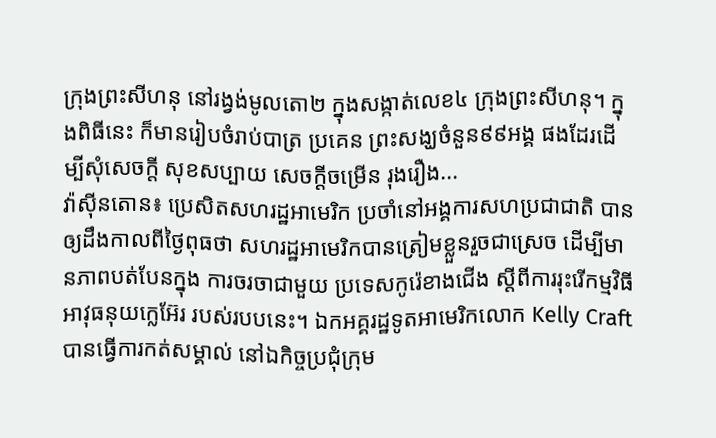ក្រុងព្រះសីហនុ នៅរង្វង់មូលតោ២ ក្នុងសង្កាត់លេខ៤ ក្រុងព្រះសីហនុ។ ក្នុងពិធីនេះ ក៏មានរៀបចំរាប់បាត្រ ប្រគេន ព្រះសង្ឃចំនួន៩៩អង្គ ផងដែរដើម្បីសុំសេចក្តី សុខសប្បាយ សេចក្តីចម្រើន រុងរឿង...
វ៉ាស៊ីនតោន៖ ប្រេសិតសហរដ្ឋអាមេរិក ប្រចាំនៅអង្គការសហប្រជាជាតិ បានឲ្យដឹងកាលពីថ្ងៃពុធថា សហរដ្ឋអាមេរិកបានត្រៀមខ្លួនរួចជាស្រេច ដើម្បីមានភាពបត់បែនក្នុង ការចរចាជាមួយ ប្រទេសកូរ៉េខាងជើង ស្តីពីការរុះរើកម្មវិធីអាវុធនុយក្លេអ៊ែរ របស់របបនេះ។ ឯកអគ្គរដ្ឋទូតអាមេរិកលោក Kelly Craft បានធ្វើការកត់សម្គាល់ នៅឯកិច្ចប្រជុំក្រុម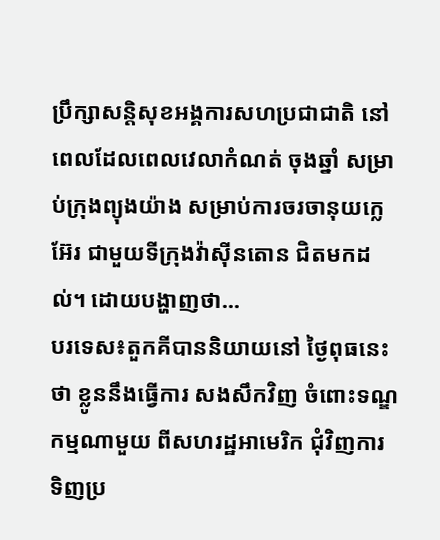ប្រឹក្សាសន្តិសុខអង្គការសហប្រជាជាតិ នៅពេលដែលពេលវេលាកំណត់ ចុងឆ្នាំ សម្រាប់ក្រុងព្យុងយ៉ាង សម្រាប់ការចរចានុយក្លេអ៊ែរ ជាមួយទីក្រុងវ៉ាស៊ីនតោន ជិតមកដល់។ ដោយបង្ហាញថា...
បរទេស៖តួកគីបាននិយាយនៅ ថ្ងៃពុធនេះថា ខ្លូននឹងធ្វើការ សងសឹកវិញ ចំពោះទណ្ឌកម្មណាមួយ ពីសហរដ្ឋអាមេរិក ជុំវិញការទិញប្រ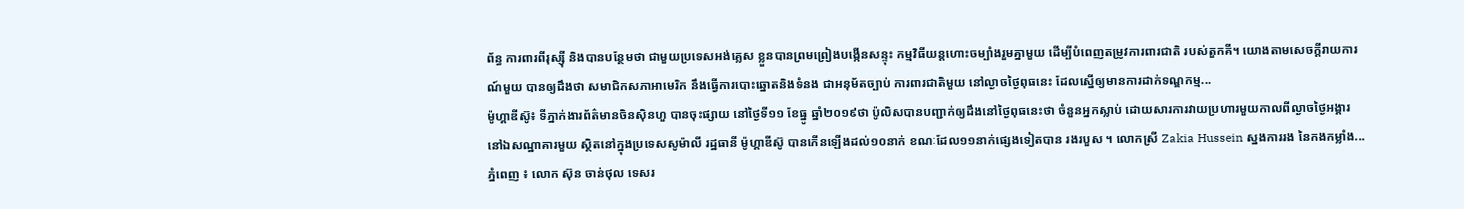ព័ន្ធ ការពារពីរុស្ស៊ី និងបានបន្ថែមថា ជាមួយប្រទេសអង់គ្លេស ខ្លួនបានព្រមព្រៀងបង្កើនសន្ទុះ កម្មវិធីយន្តហោះចម្បាំងរួមគ្នាមួយ ដើម្បីបំពេញតម្រូវការពារជាតិ របស់តួកគី។ យោងតាមសេចក្តីរាយការណ៍មួយ បានឲ្យដឹងថា សមាជិកសភាអាមេរិក នឹងធ្វើការបោះឆ្នោតនិងទំនង ជាអនុម័តច្បាប់ ការពារជាតិមួយ នៅល្ងាចថ្ងៃពុធនេះ ដែលស្នើឲ្យមានការដាក់ទណ្ឌកម្ម...
ម៉ូហ្គាឌីស៊ូ៖ ទីភ្នាក់ងារព័ត៌មានចិនស៊ិនហួ បានចុះផ្សាយ នៅថ្ងៃទី១១ ខែធ្នូ ឆ្នាំ២០១៩ថា ប៉ូលិសបានបញ្ជាក់ឲ្យដឹងនៅថ្ងៃពុធនេះថា ចំនួនអ្នកស្លាប់ ដោយសារការវាយប្រហារមួយកាលពីល្ងាចថ្ងៃអង្គារ នៅឯសណ្ឋាគារមួយ ស្ថិតនៅក្នុងប្រទេសសូម៉ាលី រដ្ឋធានី ម៉ូហ្គាឌីស៊ូ បានកើនឡើងដល់១០នាក់ ខណៈដែល១១នាក់ផ្សេងទៀតបាន រងរបួស ។ លោកស្រី Zakia Hussein ស្នងការរង នៃកងកម្លាំង...
ភ្នំពេញ ៖ លោក ស៊ុន ចាន់ថុល ទេសរ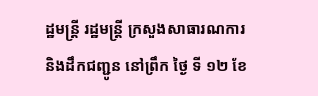ដ្ឋមន្ត្រី រដ្ឋមន្ត្រី ក្រសួងសាធារណការ និងដឹកជញ្ជូន នៅព្រឹក ថ្ងៃ ទី ១២ ខែ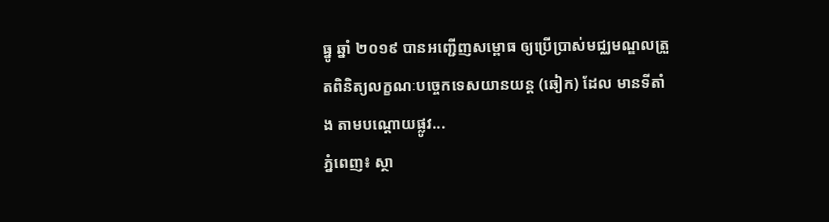ធ្នូ ឆ្នាំ ២០១៩ បានអញ្ជើញសម្ពោធ ឲ្យប្រើប្រាស់មជ្ឈមណ្ឌលត្រួតពិនិត្យលក្ខណៈបច្ចេកទេសយានយន្ត (ឆៀក) ដែល មានទីតាំង តាមបណ្តោយផ្លូវ...
ភ្នំពេញ៖ ស្ថា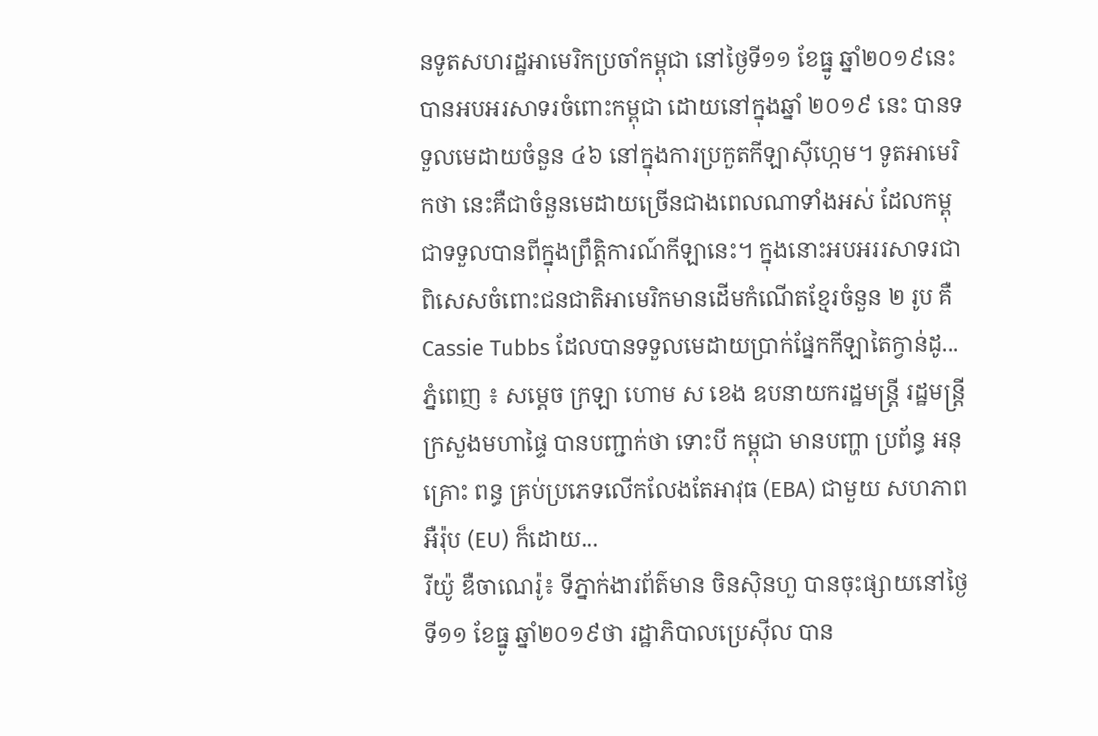នទូតសហរដ្ឋអាមេរិកប្រចាំកម្ពុជា នៅថ្ងៃទី១១ ខែធ្នូ ឆ្នាំ២០១៩នេះ បានអបអរសាទរចំពោះកម្ពុជា ដោយនៅក្នុងឆ្នាំ ២០១៩ នេះ បានទទួលមេដាយចំនួន ៤៦ នៅក្នុងការប្រកួតកីឡាស៊ីហ្កេម។ ទូតអាមេរិកថា នេះគឺជាចំនួនមេដាយច្រើនជាងពេលណាទាំងអស់ ដែលកម្ពុជាទទួលបានពីក្នុងព្រឹត្តិការណ៍កីឡានេះ។ ក្នុងនោះអបអររសាទរជាពិសេសចំពោះជនជាតិអាមេរិកមានដើមកំណើតខ្មែរចំនួន ២ រូប គឺ Cassie Tubbs ដែលបានទទួលមេដាយប្រាក់ផ្នែកកីឡាតៃក្វាន់ដូ...
ភ្នំពេញ ៖ សម្ដេច ក្រឡា ហោម ស ខេង ឧបនាយករដ្ឋមន្ដ្រី រដ្ឋមន្ដ្រីក្រសួងមហាផ្ទៃ បានបញ្ជាក់ថា ទោះបី កម្ពុជា មានបញ្ហា ប្រព័ន្ធ អនុគ្រោះ ពន្ធ គ្រប់ប្រភេទលើកលែងតែអាវុធ (EBA) ជាមួយ សហភាពអឺរ៉ុប (EU) ក៏ដោយ...
រីយ៉ូ ឌឺចាណេរ៉ូ៖ ទីភ្នាក់ងារព័ត៌មាន ចិនស៊ិនហួ បានចុះផ្សាយនៅថ្ងៃទី១១ ខែធ្នូ ឆ្នាំ២០១៩ថា រដ្ឋាភិបាលប្រេស៊ីល បាន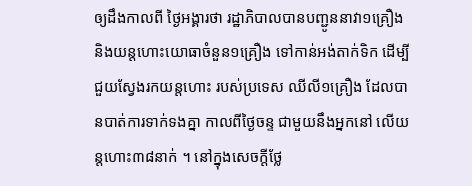ឲ្យដឹងកាលពី ថ្ងៃអង្គារថា រដ្ឋាភិបាលបានបញ្ជូននាវា១គ្រឿង និងយន្តហោះយោធាចំនួន១គ្រឿង ទៅកាន់អង់តាក់ទិក ដើម្បីជួយស្វែងរកយន្តហោះ របស់ប្រទេស ឈីលី១គ្រឿង ដែលបានបាត់ការទាក់ទងគ្នា កាលពីថ្ងៃចន្ទ ជាមួយនឹងអ្នកនៅ លើយន្តហោះ៣៨នាក់ ។ នៅក្នុងសេចក្តីថ្លែ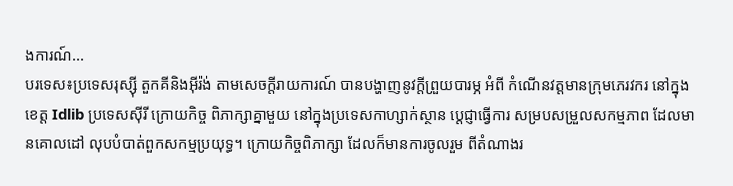ងការណ៍...
បរទេស៖ប្រទេសរុស្ស៊ី តួកគីនិងអ៊ីរ៉ង់ តាមសេចក្តីរាយការណ៍ បានបង្ហាញនូវក្តីព្រួយបារម្ភ អំពី កំណើនវត្តមានក្រុមភេរវករ នៅក្នុងខេត្ត Idlib ប្រទេសស៊ីរី ក្រោយកិច្ច ពិភាក្សាគ្នាមួយ នៅក្នុងប្រទេសកាហ្សាក់ស្ថាន ប្តេជ្ញាធ្វើការ សម្របសម្រួលសកម្មភាព ដែលមានគោលដៅ លុបបំបាត់ពួកសកម្មប្រយុទ្ធ។ ក្រោយកិច្ចពិភាក្សា ដែលក៏មានការចូលរួម ពីតំណាងរ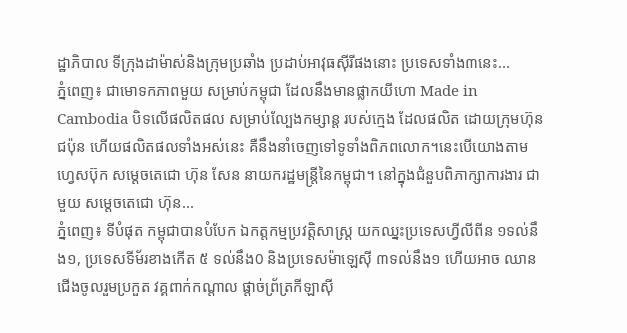ដ្ឋាភិបាល ទីក្រុងដាម៉ាស់និងក្រុមប្រឆាំង ប្រដាប់អាវុធស៊ីរីផងនោះ ប្រទេសទាំង៣នេះ...
ភ្នំពេញ៖ ជាមោទកភាពមួយ សម្រាប់កម្ពុជា ដែលនឹងមានផ្លាកយីហោ Made in Cambodia បិទលើផលិតផល សម្រាប់ល្បែងកម្សាន្ត របស់ក្មេង ដែលផលិត ដោយក្រុមហ៊ុនជប៉ុន ហើយផលិតផលទាំងអស់នេះ គឺនឹងនាំចេញទៅទូទាំងពិភពលោក។នេះបើយោងតាមហ្វេសប៊ុក សម្ដេចតេជោ ហ៊ុន សែន នាយករដ្ឋមន្រ្តីនៃកម្ពុជា។ នៅក្នុងជំនួបពិភាក្សាការងារ ជាមួយ សម្តេចតេជោ ហ៊ុន...
ភ្នំពេញ៖ ទីបំផុត កម្ពុជាបានបំបែក ឯកត្តកម្មប្រវត្តិសាស្ត្រ យកឈ្នះប្រទេសហ្វីលីពីន ១ទល់នឹង១, ប្រទេសទីម័រខាងកើត ៥ ទល់នឹង0 និងប្រទេសម៉ាឡេស៊ី ៣ទល់នឹង១ ហើយអាច ឈានជើងចូលរួមប្រកួត វគ្គពាក់កណ្តាល ផ្តាច់ព្រ័ត្រកីឡាស៊ី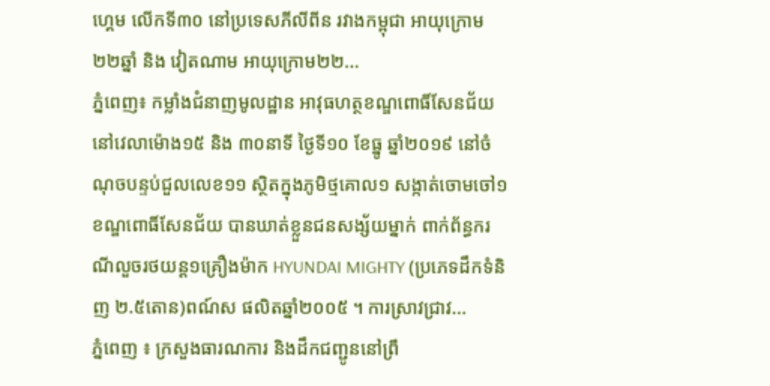ហេ្គម លើកទី៣០ នៅប្រទេសភីលីពីន រវាងកម្ពុជា អាយុក្រោម២២ឆ្នាំ និង វៀតណាម អាយុក្រោម២២...
ភ្នំពេញ៖ កម្លាំងជំនាញមូលដ្ឋាន អាវុធហត្ថខណ្ឌពោធិ៍សែនជ័យ នៅវេលាម៉ោង១៥ និង ៣០នាទី ថ្ងៃទី១០ ខែធ្នូ ឆ្នាំ២០១៩ នៅចំណុចបន្ទប់ជួលលេខ១១ ស្ថិតក្នុងភូមិថ្មគោល១ សង្កាត់ចោមចៅ១ ខណ្ឌពោធិ៍សែនជ័យ បានឃាត់ខ្លួនជនសង្ស័យម្នាក់ ពាក់ព័ន្ធករណីលួចរថយន្ត១គ្រឿងម៉ាក HYUNDAI MIGHTY (ប្រភេទដឹកទំនិញ ២.៥តោន)ពណ៍ស ផលិតឆ្នាំ២០០៥ ។ ការស្រាវជ្រាវ...
ភ្នំពេញ ៖ ក្រសួងធារណការ និងដឹកជញ្ជូននៅព្រឹ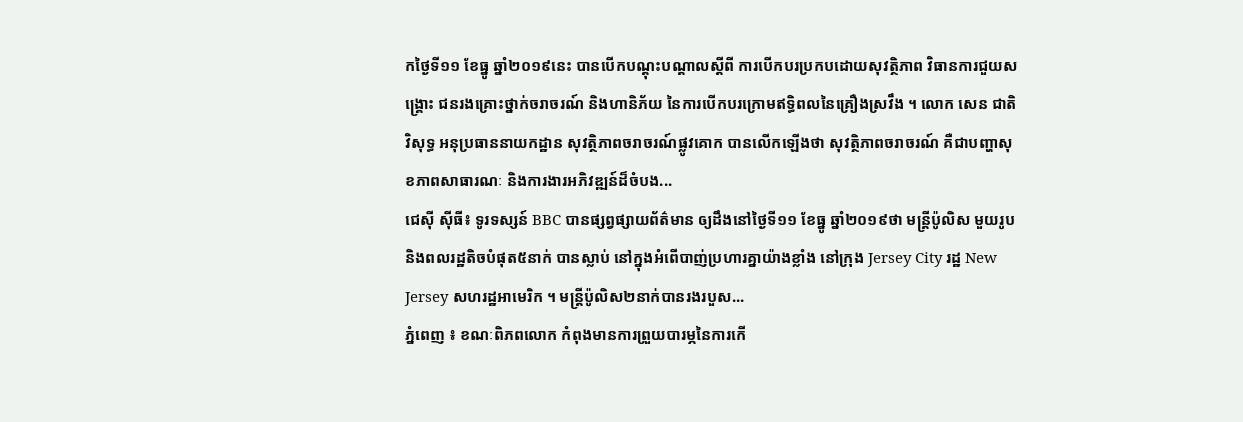កថ្ងៃទី១១ ខែធ្នូ ឆ្នាំ២០១៩នេះ បានបើកបណ្តុះបណ្តាលស្តីពី ការបើកបរប្រកបដោយសុវត្ថិភាព វិធានការជួយសង្គ្រោះ ជនរងគ្រោះថ្នាក់ចរាចរណ៍ និងហានិភ័យ នៃការបើកបរក្រោមឥទ្ធិពលនៃគ្រឿងស្រវឹង ។ លោក សេន ជាតិវិសុទ្ធ អនុប្រធាននាយកដ្ឋាន សុវត្ថិភាពចរាចរណ៍ផ្លូវគោក បានលើកឡើងថា សុវត្ថិភាពចរាចរណ៍ គឺជាបញ្ហាសុខភាពសាធារណៈ និងការងារអភិវឌ្ឍន៍ដ៏ចំបង...
ជេស៊ី ស៊ីធី៖ ទូរទស្សន៍ BBC បានផ្សព្វផ្សាយព័ត៌មាន ឲ្យដឹងនៅថ្ងៃទី១១ ខែធ្នូ ឆ្នាំ២០១៩ថា មន្ត្រីប៉ូលិស មួយរូប និងពលរដ្ឋតិចបំផុត៥នាក់ បានស្លាប់ នៅក្នុងអំពើបាញ់ប្រហារគ្នាយ៉ាងខ្លាំង នៅក្រុង Jersey City រដ្ឋ New Jersey សហរដ្ឋអាមេរិក ។ មន្ត្រីប៉ូលិស២នាក់បានរងរបួស...
ភ្នំពេញ ៖ ខណៈពិភពលោក កំពុងមានការព្រួយបារម្ភនៃការកើ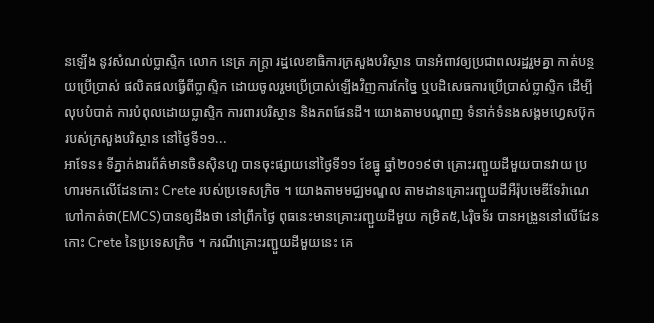នឡើង នូវសំណល់ប្លាស្ទិក លោក នេត្រ ភក្ត្រា រដ្ឋលេខាធិការក្រសួងបរិស្ថាន បានអំពាវឲ្យប្រជាពលរដ្ឋរួមគ្នា កាត់បន្ថយប្រើប្រាស់ ផលិតផលធ្វើពីប្លាស្ទិក ដោយចូលរួមប្រើប្រាស់ឡើងវិញការកែច្នៃ ឬបដិសេធការប្រើប្រាស់ប្លាស្ទិក ដើម្បីលុបបំបាត់ ការបំពុលដោយប្លាស្ទិក ការពារបរិស្ថាន និងភពផែនដី។ យោងតាមបណ្ដាញ ទំនាក់ទំនងសង្គមហ្វេសប៊ុក របស់ក្រសួងបរិស្ថាន នៅថ្ងៃទី១១...
អាទែន៖ ទីភ្នាក់ងារព័ត៌មានចិនស៊ិនហួ បានចុះផ្សាយនៅថ្ងៃទី១១ ខែធ្នូ ឆ្នាំ២០១៩ថា គ្រោះរញ្ជួយដីមួយបានវាយ ប្រហារមកលើដែនកោះ Crete របស់ប្រទេសក្រិច ។ យោងតាមមជ្ឈមណ្ឌល តាមដានគ្រោះរញ្ជួយដីអឺរ៉ុបមេឌីទែរ៉ាណេ ហៅកាត់ថា(EMCS)បានឲ្យដឹងថា នៅព្រឹកថ្ងៃ ពុធនេះមានគ្រោះរញ្ជួយដីមួយ កម្រិត៥,៤រ៉ិចទ័រ បានអង្រួននៅលើដែនកោះ Crete នៃប្រទេសក្រិច ។ ករណីគ្រោះរញ្ជួយដីមួយនេះ គេ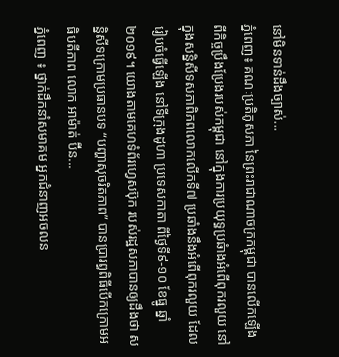នៅមិនទាន់ដឹងច្បាស់...
ភ្នំពេញ៖ គណៈប្រតិភូសភា នៃព្រះរាជាណាចក្រកម្ពុជា បានលើកឡើង ពីកិច្ចប្រឹងប្រែងរបស់កម្ពុជា នៅក្នុងការប្រយុទ្ធប្រឆំាងអំពើពុករលួយ នៅក្នុងសន្និសីទសភាពិភពលោកលើកទី៧ ប្រឆាំងនឹងអំពើពុករលួយ ដែលរៀបចំធ្វើឡើង នៅទីក្រុងដូហា ប្រទេសកាតា ពីថ្ងៃទី៩-១០ ខែធ្នូ ឆ្នាំ២០១៩។ យោងតាមគេហទំព័រហ្វេសប៊ុក របស់រដ្ឋសភាបានឲ្យដឹងថា សន្និសីទក្រោមប្រធានបទ “បញ្ហាសុចរិតភាព” បានប្រារព្ធពិធីបើកក្រោមអធិបតីភាព លោក អាម៉ាត់ ប៊ីន...
ភ្នំពេញ ៖ ថ្នាក់ដឹកនាំសមាគម អ្នកជំនាញអចលន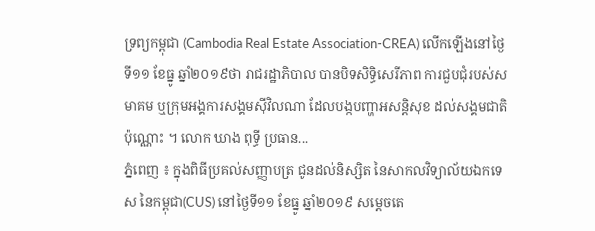ទ្រព្យកម្ពុជា (Cambodia Real Estate Association-CREA) លើកឡើងនៅថ្ងៃទី១១ ខែធ្នូ ឆ្នាំ២០១៩ថា រាជរដ្ឋាភិបាល បានបិទសិទ្ធិសេរីភាព ការជួបជុំរបស់សមាគម ឬក្រុមអង្គការសង្គមស៊ីវិលណា ដែលបង្កបញ្ហាអសន្តិសុខ ដល់សង្គមជាតិប៉ុណ្ណោះ ។ លោក ឃាង ពុទ្ធី ប្រធាន...
ភ្នំពេញ ៖ ក្នុងពិធីប្រគល់សញ្ញាបត្រ ជូនដល់និស្សិត នៃសាកលវិទ្យាល័យឯកទេស នៃកម្ពុជា(CUS) នៅថ្ងៃទី១១ ខែធ្នូ ឆ្នាំ២០១៩ សម្តេចតេ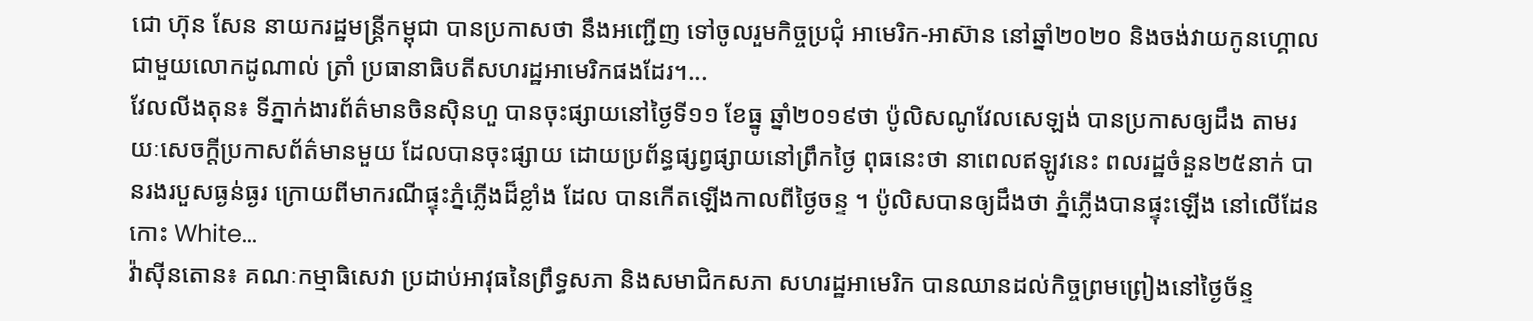ជោ ហ៊ុន សែន នាយករដ្ឋមន្ត្រីកម្ពុជា បានប្រកាសថា នឹងអញ្ជើញ ទៅចូលរួមកិច្ចប្រជុំ អាមេរិក-អាស៊ាន នៅឆ្នាំ២០២០ និងចង់វាយកូនហ្គោល ជាមួយលោកដូណាល់ ត្រាំ ប្រធានាធិបតីសហរដ្ឋអាមេរិកផងដែរ។...
វែលលីងតុន៖ ទីភ្នាក់ងារព័ត៌មានចិនស៊ិនហួ បានចុះផ្សាយនៅថ្ងៃទី១១ ខែធ្នូ ឆ្នាំ២០១៩ថា ប៉ូលិសណូវែលសេឡង់ បានប្រកាសឲ្យដឹង តាមរយៈសេចក្តីប្រកាសព័ត៌មានមួយ ដែលបានចុះផ្សាយ ដោយប្រព័ន្ធផ្សព្វផ្សាយនៅព្រឹកថ្ងៃ ពុធនេះថា នាពេលឥឡូវនេះ ពលរដ្ឋចំនួន២៥នាក់ បានរងរបួសធ្ងន់ធ្ងរ ក្រោយពីមាករណីផ្ទុះភ្នំភ្លើងដ៏ខ្លាំង ដែល បានកើតឡើងកាលពីថ្ងៃចន្ទ ។ ប៉ូលិសបានឲ្យដឹងថា ភ្នំភ្លើងបានផ្ទុះឡើង នៅលើដែនកោះ White...
វ៉ាស៊ីនតោន៖ គណៈកម្មាធិសេវា ប្រដាប់អាវុធនៃព្រឹទ្ធសភា និងសមាជិកសភា សហរដ្ឋអាមេរិក បានឈានដល់កិច្ចព្រមព្រៀងនៅថ្ងៃច័ន្ទ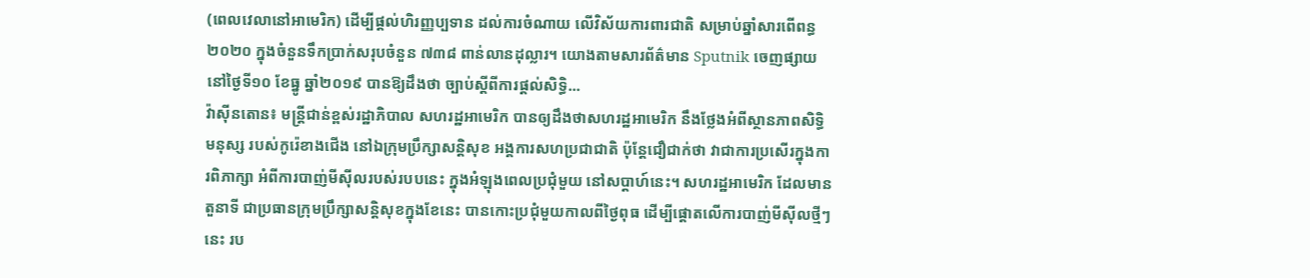(ពេលវេលានៅអាមេរិក) ដើម្បីផ្តល់ហិរញ្ញប្បទាន ដល់ការចំណាយ លើវិស័យការពារជាតិ សម្រាប់ឆ្នាំសារពើពន្ធ ២០២០ ក្នុងចំនួនទឹកប្រាក់សរុបចំនួន ៧៣៨ ពាន់លានដុល្លារ។ យោងតាមសារព័ត៌មាន Sputnik ចេញផ្សាយនៅថ្ងៃទី១០ ខែធ្នូ ឆ្នាំ២០១៩ បានឱ្យដឹងថា ច្បាប់ស្តីពីការផ្តល់សិទ្ធិ...
វ៉ាស៊ីនតោន៖ មន្ត្រីជាន់ខ្ពស់រដ្ឋាភិបាល សហរដ្ឋអាមេរិក បានឲ្យដឹងថាសហរដ្ឋអាមេរិក នឹងថ្លែងអំពីស្ថានភាពសិទ្ធិមនុស្ស របស់កូរ៉េខាងជើង នៅឯក្រុមប្រឹក្សាសន្តិសុខ អង្គការសហប្រជាជាតិ ប៉ុន្តែជឿជាក់ថា វាជាការប្រសើរក្នុងការពិភាក្សា អំពីការបាញ់មីស៊ីលរបស់របបនេះ ក្នុងអំឡុងពេលប្រជុំមួយ នៅសប្តាហ៍នេះ។ សហរដ្ឋអាមេរិក ដែលមានតួនាទី ជាប្រធានក្រុមប្រឹក្សាសន្តិសុខក្នុងខែនេះ បានកោះប្រជុំមួយកាលពីថ្ងៃពុធ ដើម្បីផ្តោតលើការបាញ់មីស៊ីលថ្មីៗនេះ រប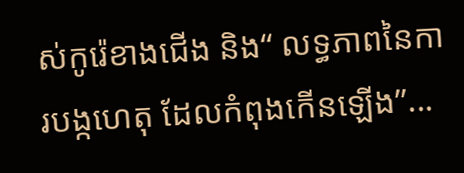ស់កូរ៉េខាងជើង និង“ លទ្ធភាពនៃការបង្កហេតុ ដែលកំពុងកើនឡើង”...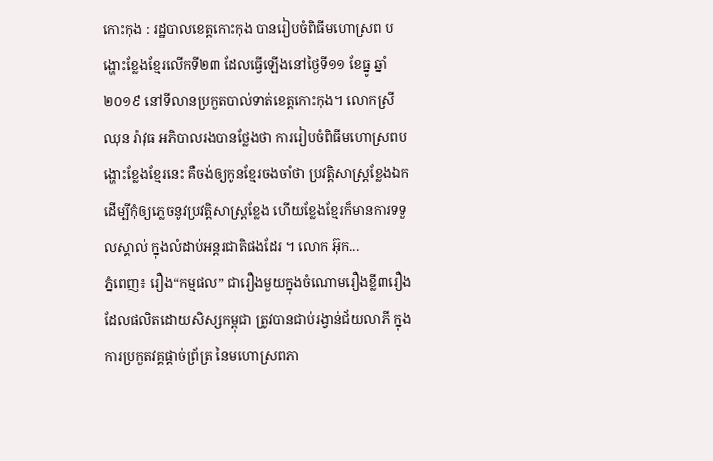កោះកុង : រដ្ឋបាលខេត្តកោះកុង បានរៀបចំពិធីមហោស្រព បង្ហោះខ្លែងខ្មែរលើកទី២៣ ដែលធ្វើឡើងនៅថ្ងៃទី១១ ខែធ្នូ ឆ្នាំ២០១៩ នៅទីលានប្រកួតបាល់ទាត់ខេត្តកោះកុង។ លោកស្រី ឈុន រ៉ាវុធ អភិបាលរងបានថ្លែងថា ការរៀបចំពិធីមហោស្រពបង្ហោះខ្លែងខ្មែរនេះ គឺចង់ឲ្យកូនខ្មែរចងចាំថា ប្រវត្តិសាស្រ្តខ្លែងឯក ដើម្បីកុំឲ្យភ្លេចនូវប្រវត្តិសាស្រ្តខ្លែង ហើយខ្លែងខ្មែរក៏មានការទទួលស្គាល់ ក្នុងលំដាប់អន្តរជាតិផងដែរ ។ លោក អ៊ុក...
ភ្នំពេញ៖ រឿង“កម្មផល” ជារឿងមួយក្នុងចំណោមរឿងខ្លី៣រឿង ដែលផលិតដោយសិស្សកម្ពុជា ត្រូវបានជាប់រង្វាន់ជ័យលាភី ក្នុងការប្រកួតវគ្គផ្តាច់ព្រ័ត្រ នៃមហោស្រពភា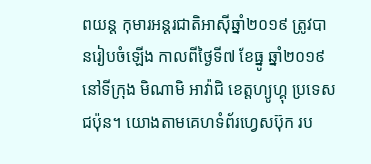ពយន្ត កុមារអន្តរជាតិអាស៊ីឆ្នាំ២០១៩ ត្រូវបានរៀបចំឡើង កាលពីថ្ងៃទី៧ ខែធ្នូ ឆ្នាំ២០១៩ នៅទីក្រុង មិណាមិ អាវ៉ាជិ ខេត្តហ្យូហ្គុ ប្រទេសជប៉ុន។ យោងតាមគេហទំព័រហ្វេសប៊ុក រប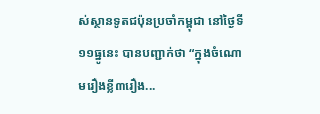ស់ស្ថានទូតជប៉ុនប្រចាំកម្ពុជា នៅថ្ងៃទី១១ធ្នូនេះ បានបញ្ជាក់ថា “ក្នុងចំណោមរឿងខ្លី៣រឿង...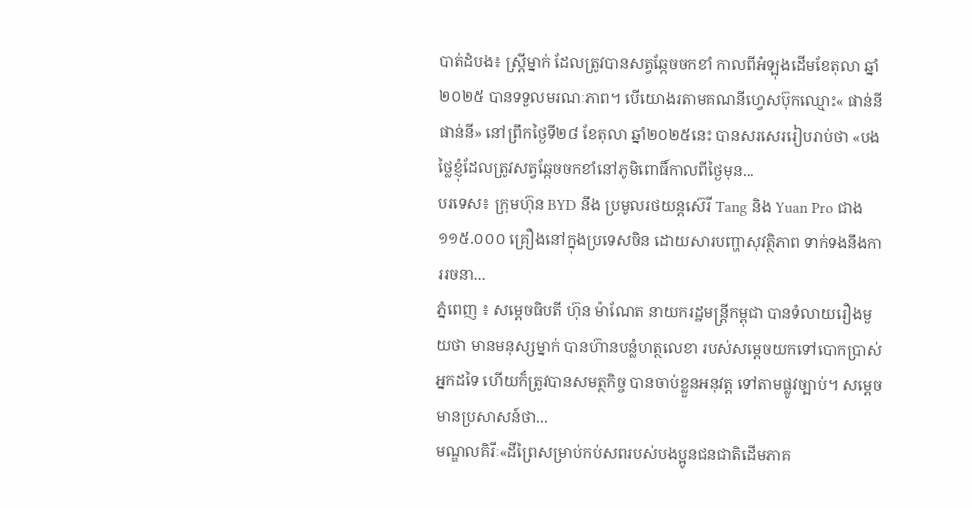បាត់ដំបង៖ ស្រ្តីម្នាក់ ដែលត្រូវបានសត្វឆ្កែចចកខាំ កាលពីអំឡុងដើមខែតុលា ឆ្នាំ២០២៥ បានទទួលមរណៈភាព។ បើយោងរតាមគណនីហ្វេសប៊ុកឈ្មោះ« ផាន់នី ផាន់នី» នៅព្រឹកថ្ងៃទី២៨ ខែតុលា ឆ្នាំ២០២៥នេះ បានសរសេររៀបរាប់ថា «បងថ្លៃខ្ញុំដែលត្រូវសត្វឆ្កែចចកខាំនៅភូមិពោធិ៍កាលពីថ្ងៃមុន...
បរទេស៖ ក្រុមហ៊ុន BYD នឹង ប្រមូលរថយន្តស៊េរី Tang និង Yuan Pro ជាង ១១៥.០០០ គ្រឿងនៅក្នុងប្រទេសចិន ដោយសារបញ្ហាសុវត្ថិភាព ទាក់ទងនឹងការរចនា...
ភ្នំពេញ ៖ សម្តេចធិបតី ហ៊ុន ម៉ាណែត នាយករដ្ឋមន្រ្តីកម្ពុជា បានទំលាយរឿងមួយថា មានមនុស្សម្នាក់ បានហ៊ានបន្លំហត្ថលេខា របស់សម្ដេចយកទៅបោកប្រាស់អ្នកដទៃ ហើយក៏ត្រូវបានសមត្ថកិច្ច បានចាប់ខ្លួនអនុវត្ត ទៅតាមផ្លូវច្បាប់។ សម្ដេចមានប្រសាសន៍ថា...
មណ្ឌលគិរីៈ«ដីព្រៃសម្រាប់កប់សពរបស់បងប្អូនជនជាតិដើមភាគ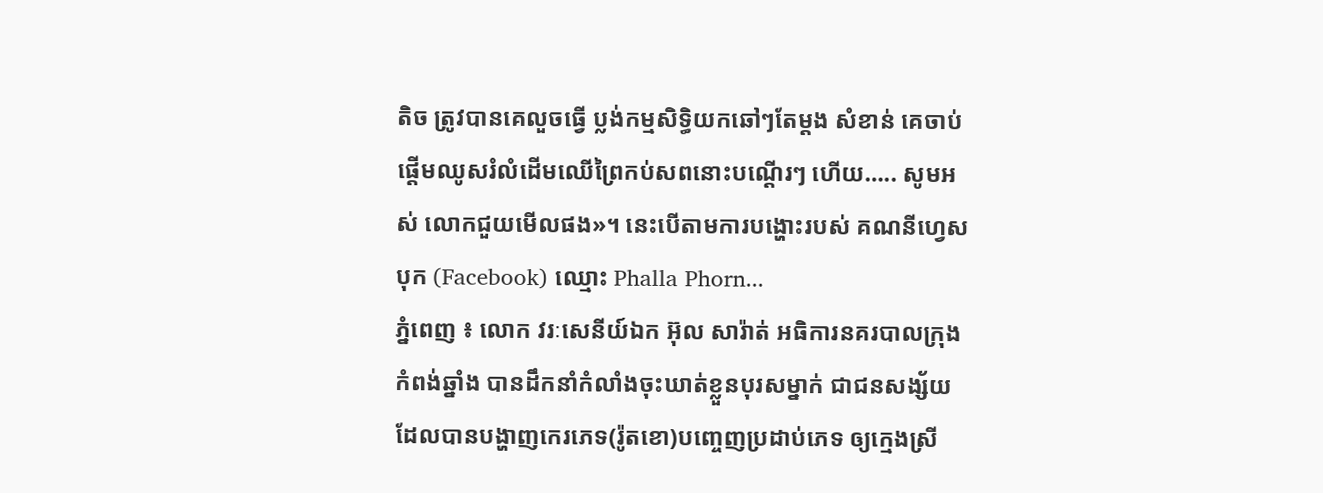តិច ត្រូវបានគេលួចធ្វើ ប្លង់កម្មសិទ្ធិយកឆៅៗតែម្តង សំខាន់ គេចាប់ផ្ដើមឈូសរំលំដើមឈើព្រៃកប់សពនោះបណ្តើរៗ ហើយ….. សូមអស់ លោកជួយមើលផង»។ នេះបើតាមការបង្ហោះរបស់ គណនីហ្វេសបុក (Facebook) ឈ្មោះ Phalla Phorn...
ភ្នំពេញ ៖ លោក វរៈសេនីយ៍ឯក អ៊ុល សារ៉ាត់ អធិការនគរបាលក្រុងកំពង់ឆ្នាំង បានដឹកនាំកំលាំងចុះឃាត់ខ្លួនបុរសម្នាក់ ជាជនសង្ស័យ ដែលបានបង្ហាញកេរភេទ(រ៉ូតខោ)បញ្ចេញប្រដាប់ភេទ ឲ្យក្មេងស្រី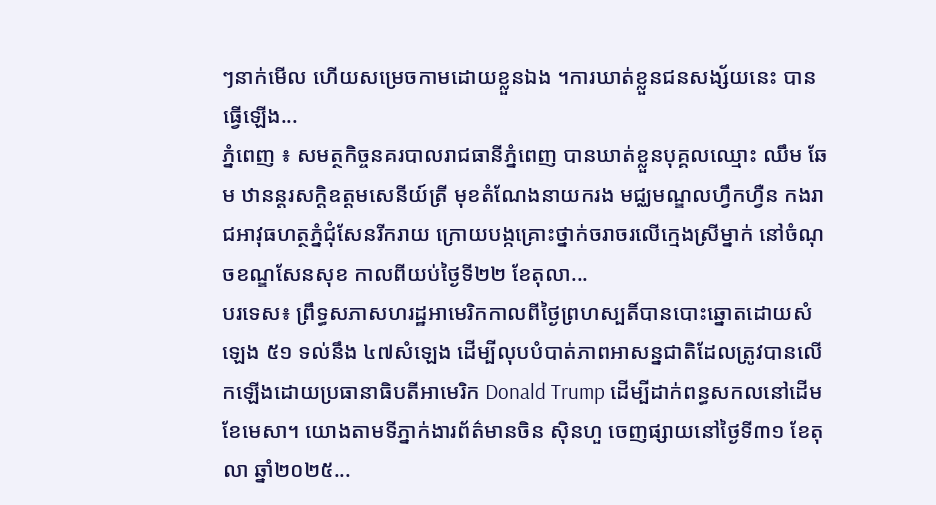ៗនាក់មើល ហើយសម្រេចកាមដោយខ្លួនឯង ។ការឃាត់ខ្លួនជនសង្ស័យនេះ បានធ្វើឡើង...
ភ្នំពេញ ៖ សមត្ថកិច្ចនគរបាលរាជធានីភ្នំពេញ បានឃាត់ខ្លួនបុគ្គលឈ្មោះ ឈឹម ឆែម ឋានន្តរសក្តិឧត្តមសេនីយ៍ត្រី មុខតំណែងនាយករង មជ្ឈមណ្ឌលហ្វឹកហ្វឺន កងរាជអាវុធហត្ថភ្នំជុំសែនរីករាយ ក្រោយបង្កគ្រោះថ្នាក់ចរាចរលើក្មេងស្រីម្នាក់ នៅចំណុចខណ្ឌសែនសុខ កាលពីយប់ថ្ងៃទី២២ ខែតុលា...
បរទេស៖ ព្រឹទ្ធសភាសហរដ្ឋអាមេរិកកាលពីថ្ងៃព្រហស្បតិ៍បានបោះឆ្នោតដោយសំឡេង ៥១ ទល់នឹង ៤៧សំឡេង ដើម្បីលុបបំបាត់ភាពអាសន្នជាតិដែលត្រូវបានលើកឡើងដោយប្រធានាធិបតីអាមេរិក Donald Trump ដើម្បីដាក់ពន្ធសកលនៅដើមខែមេសា។ យោងតាមទីភ្នាក់ងារព័ត៌មានចិន ស៊ិនហួ ចេញផ្សាយនៅថ្ងៃទី៣១ ខែតុលា ឆ្នាំ២០២៥...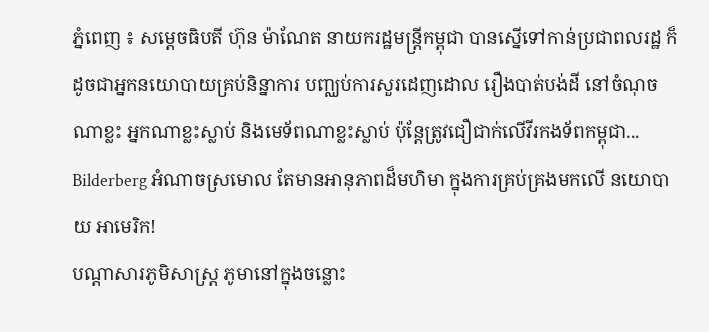ភ្នំពេញ ៖ សម្តេចធិបតី ហ៊ុន ម៉ាណែត នាយករដ្ឋមន្រ្តីកម្ពុជា បានស្នើទៅកាន់ប្រជាពលរដ្ឋ ក៏ដូចជាអ្នកនយោបាយគ្រប់និន្នាការ បញ្ឈប់ការសួរដេញដោល រឿងបាត់បង់ដី នៅចំណុចណាខ្លះ អ្នកណាខ្លះស្លាប់ និងមេទ័ពណាខ្លះស្លាប់ ប៉ុន្តែត្រូវជឿជាក់លើវីរកងទ័ពកម្ពុជា...
Bilderberg អំណាចស្រមោល តែមានអានុភាពដ៏មហិមា ក្នុងការគ្រប់គ្រងមកលើ នយោបាយ អាមេរិក!
បណ្ដាសារភូមិសាស្រ្ត ភូមានៅក្នុងចន្លោះ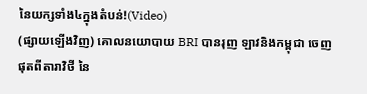នៃយក្សទាំង៤ក្នុងតំបន់!(Video)
(ផ្សាយឡើងវិញ) គោលនយោបាយ BRI បានរុញ ឡាវនិងកម្ពុជា ចេញផុតពីតារាវិថី នៃ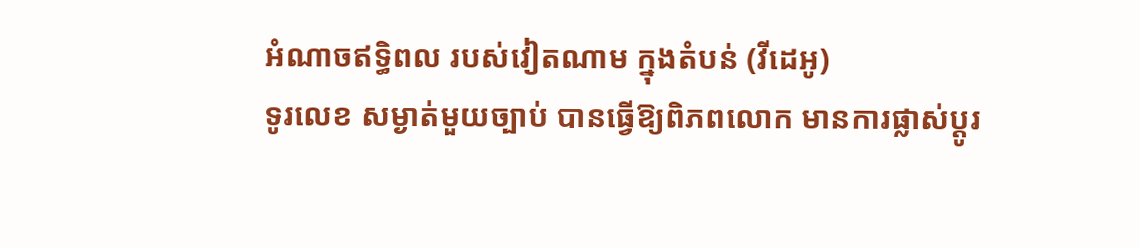អំណាចឥទ្ធិពល របស់វៀតណាម ក្នុងតំបន់ (វីដេអូ)
ទូរលេខ សម្ងាត់មួយច្បាប់ បានធ្វើឱ្យពិភពលោក មានការផ្លាស់ប្ដូរ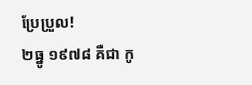ប្រែប្រួល!
២ធ្នូ ១៩៧៨ គឺជា កូ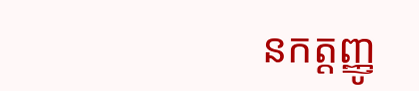នកត្តញ្ញូ